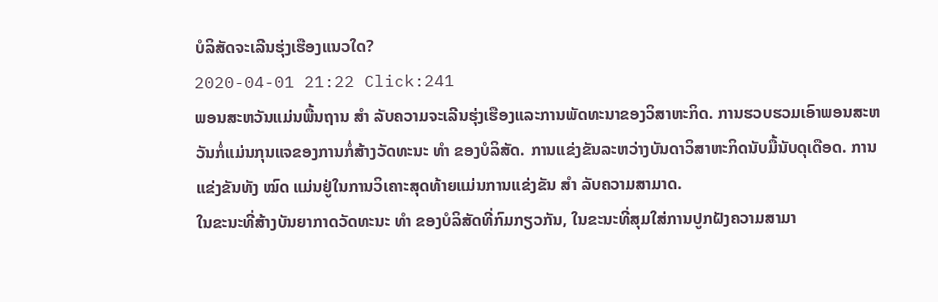ບໍລິສັດຈະເລີນຮຸ່ງເຮືອງແນວໃດ?
2020-04-01 21:22 Click:241
ພອນສະຫວັນແມ່ນພື້ນຖານ ສຳ ລັບຄວາມຈະເລີນຮຸ່ງເຮືອງແລະການພັດທະນາຂອງວິສາຫະກິດ. ການຮວບຮວມເອົາພອນສະຫວັນກໍ່ແມ່ນກຸນແຈຂອງການກໍ່ສ້າງວັດທະນະ ທຳ ຂອງບໍລິສັດ. ການແຂ່ງຂັນລະຫວ່າງບັນດາວິສາຫະກິດນັບມື້ນັບດຸເດືອດ. ການແຂ່ງຂັນທັງ ໝົດ ແມ່ນຢູ່ໃນການວິເຄາະສຸດທ້າຍແມ່ນການແຂ່ງຂັນ ສຳ ລັບຄວາມສາມາດ.
ໃນຂະນະທີ່ສ້າງບັນຍາກາດວັດທະນະ ທຳ ຂອງບໍລິສັດທີ່ກົມກຽວກັນ, ໃນຂະນະທີ່ສຸມໃສ່ການປູກຝັງຄວາມສາມາ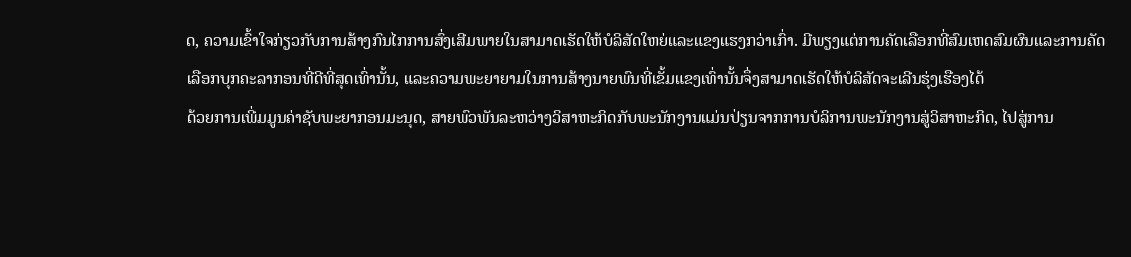ດ, ຄວາມເຂົ້າໃຈກ່ຽວກັບການສ້າງກົນໄກການສົ່ງເສີມພາຍໃນສາມາດເຮັດໃຫ້ບໍລິສັດໃຫຍ່ແລະແຂງແຮງກວ່າເກົ່າ. ມີພຽງແຕ່ການຄັດເລືອກທີ່ສົມເຫດສົມຜົນແລະການຄັດເລືອກບຸກຄະລາກອນທີ່ດີທີ່ສຸດເທົ່ານັ້ນ, ແລະຄວາມພະຍາຍາມໃນການສ້າງນາຍພົນທີ່ເຂັ້ມແຂງເທົ່ານັ້ນຈຶ່ງສາມາດເຮັດໃຫ້ບໍລິສັດຈະເລີນຮຸ່ງເຮືອງໄດ້
ດ້ວຍການເພີ່ມມູນຄ່າຊັບພະຍາກອນມະນຸດ, ສາຍພົວພັນລະຫວ່າງວິສາຫະກິດກັບພະນັກງານແມ່ນປ່ຽນຈາກການບໍລິການພະນັກງານສູ່ວິສາຫະກິດ, ໄປສູ່ການ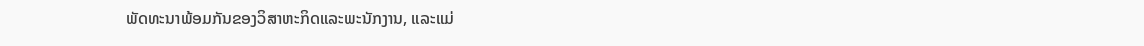ພັດທະນາພ້ອມກັນຂອງວິສາຫະກິດແລະພະນັກງານ, ແລະແມ່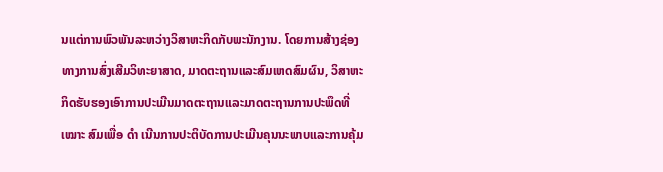ນແຕ່ການພົວພັນລະຫວ່າງວິສາຫະກິດກັບພະນັກງານ. ໂດຍການສ້າງຊ່ອງທາງການສົ່ງເສີມວິທະຍາສາດ, ມາດຕະຖານແລະສົມເຫດສົມຜົນ, ວິສາຫະກິດຮັບຮອງເອົາການປະເມີນມາດຕະຖານແລະມາດຕະຖານການປະພຶດທີ່ ເໝາະ ສົມເພື່ອ ດຳ ເນີນການປະຕິບັດການປະເມີນຄຸນນະພາບແລະການຄຸ້ມ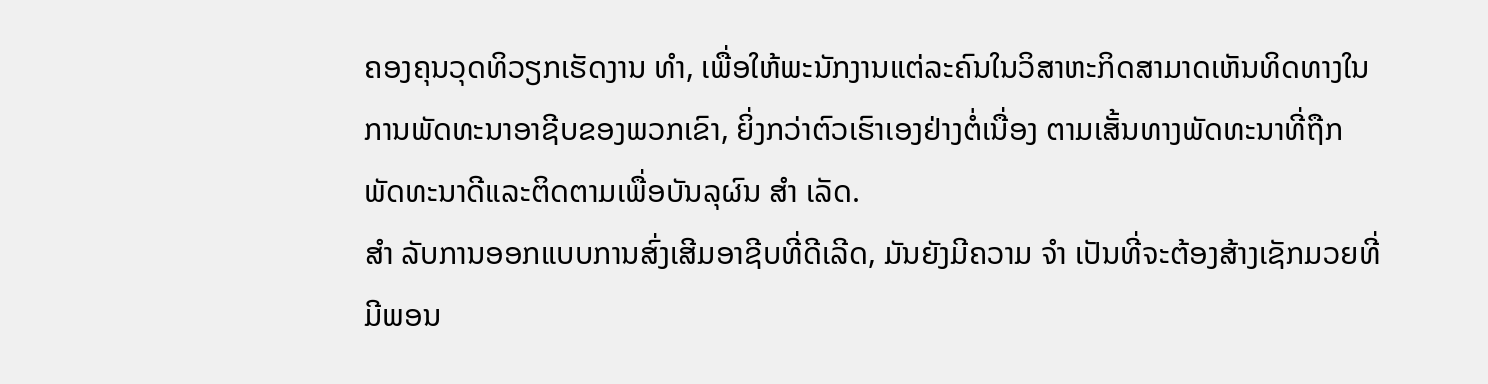ຄອງຄຸນວຸດທິວຽກເຮັດງານ ທຳ, ເພື່ອໃຫ້ພະນັກງານແຕ່ລະຄົນໃນວິສາຫະກິດສາມາດເຫັນທິດທາງໃນການພັດທະນາອາຊີບຂອງພວກເຂົາ, ຍິ່ງກວ່າຕົວເຮົາເອງຢ່າງຕໍ່ເນື່ອງ ຕາມເສັ້ນທາງພັດທະນາທີ່ຖືກພັດທະນາດີແລະຕິດຕາມເພື່ອບັນລຸຜົນ ສຳ ເລັດ.
ສຳ ລັບການອອກແບບການສົ່ງເສີມອາຊີບທີ່ດີເລີດ, ມັນຍັງມີຄວາມ ຈຳ ເປັນທີ່ຈະຕ້ອງສ້າງເຊັກມວຍທີ່ມີພອນ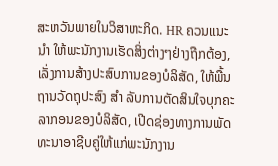ສະຫວັນພາຍໃນວິສາຫະກິດ. HR ຄວນແນະ ນຳ ໃຫ້ພະນັກງານເຮັດສິ່ງຕ່າງໆຢ່າງຖືກຕ້ອງ, ເລັ່ງການສ້າງປະສົບການຂອງບໍລິສັດ, ໃຫ້ພື້ນຖານວັດຖຸປະສົງ ສຳ ລັບການຕັດສິນໃຈບຸກຄະລາກອນຂອງບໍລິສັດ, ເປີດຊ່ອງທາງການພັດທະນາອາຊີບຄູ່ໃຫ້ແກ່ພະນັກງານ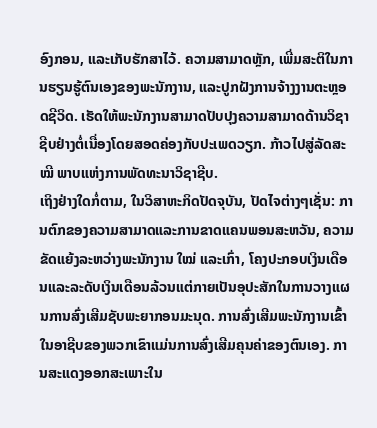ອົງກອນ, ແລະເກັບຮັກສາໄວ້. ຄວາມສາມາດຫຼັກ, ເພີ່ມສະຕິໃນການຮຽນຮູ້ຕົນເອງຂອງພະນັກງານ, ແລະປູກຝັງການຈ້າງງານຕະຫຼອດຊີວິດ. ເຮັດໃຫ້ພະນັກງານສາມາດປັບປຸງຄວາມສາມາດດ້ານວິຊາຊີບຢ່າງຕໍ່ເນື່ອງໂດຍສອດຄ່ອງກັບປະເພດວຽກ. ກ້າວໄປສູ່ລັດສະ ໝີ ພາບແຫ່ງການພັດທະນາວິຊາຊີບ.
ເຖິງຢ່າງໃດກໍ່ຕາມ, ໃນວິສາຫະກິດປັດຈຸບັນ, ປັດໄຈຕ່າງໆເຊັ່ນ: ການຕົກຂອງຄວາມສາມາດແລະການຂາດແຄນພອນສະຫວັນ, ຄວາມຂັດແຍ້ງລະຫວ່າງພະນັກງານ ໃໝ່ ແລະເກົ່າ, ໂຄງປະກອບເງິນເດືອນແລະລະດັບເງິນເດືອນລ້ວນແຕ່ກາຍເປັນອຸປະສັກໃນການວາງແຜນການສົ່ງເສີມຊັບພະຍາກອນມະນຸດ. ການສົ່ງເສີມພະນັກງານເຂົ້າໃນອາຊີບຂອງພວກເຂົາແມ່ນການສົ່ງເສີມຄຸນຄ່າຂອງຕົນເອງ. ການສະແດງອອກສະເພາະໃນ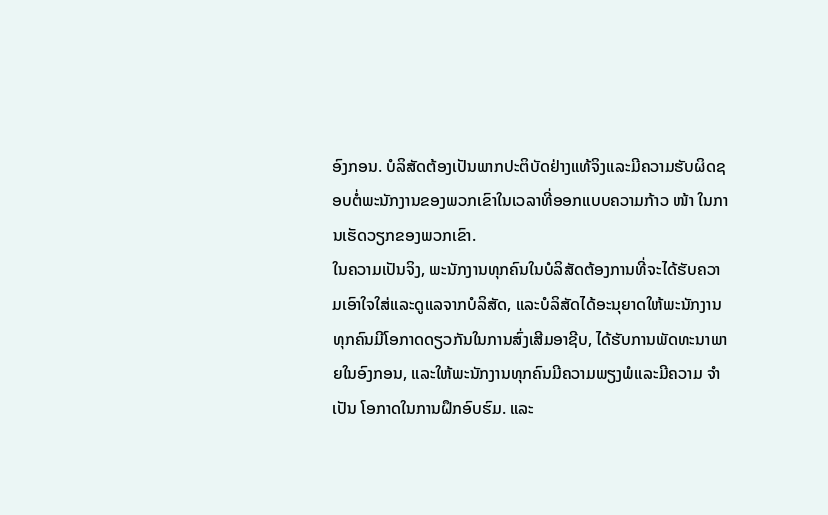ອົງກອນ. ບໍລິສັດຕ້ອງເປັນພາກປະຕິບັດຢ່າງແທ້ຈິງແລະມີຄວາມຮັບຜິດຊອບຕໍ່ພະນັກງານຂອງພວກເຂົາໃນເວລາທີ່ອອກແບບຄວາມກ້າວ ໜ້າ ໃນການເຮັດວຽກຂອງພວກເຂົາ.
ໃນຄວາມເປັນຈິງ, ພະນັກງານທຸກຄົນໃນບໍລິສັດຕ້ອງການທີ່ຈະໄດ້ຮັບຄວາມເອົາໃຈໃສ່ແລະດູແລຈາກບໍລິສັດ, ແລະບໍລິສັດໄດ້ອະນຸຍາດໃຫ້ພະນັກງານທຸກຄົນມີໂອກາດດຽວກັນໃນການສົ່ງເສີມອາຊີບ, ໄດ້ຮັບການພັດທະນາພາຍໃນອົງກອນ, ແລະໃຫ້ພະນັກງານທຸກຄົນມີຄວາມພຽງພໍແລະມີຄວາມ ຈຳ ເປັນ ໂອກາດໃນການຝຶກອົບຮົມ. ແລະ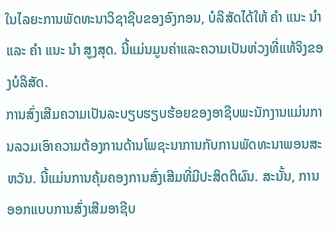ໃນໄລຍະການພັດທະນາວິຊາຊີບຂອງອົງກອນ, ບໍລິສັດໄດ້ໃຫ້ ຄຳ ແນະ ນຳ ແລະ ຄຳ ແນະ ນຳ ສູງສຸດ. ນີ້ແມ່ນມູນຄ່າແລະຄວາມເປັນຫ່ວງທີ່ແທ້ຈິງຂອງບໍລິສັດ.
ການສົ່ງເສີມຄວາມເປັນລະບຽບຮຽບຮ້ອຍຂອງອາຊີບພະນັກງານແມ່ນການລວມເອົາຄວາມຕ້ອງການດ້ານໂພຊະນາການກັບການພັດທະນາພອນສະຫວັນ. ນີ້ແມ່ນການຄຸ້ມຄອງການສົ່ງເສີມທີ່ມີປະສິດຕິຜົນ. ສະນັ້ນ, ການອອກແບບການສົ່ງເສີມອາຊີບ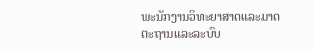ພະນັກງານວິທະຍາສາດແລະມາດຕະຖານແລະລະບົບ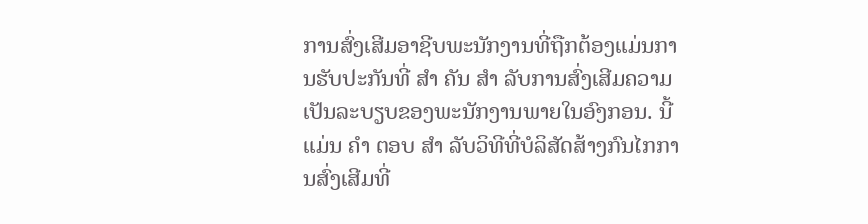ການສົ່ງເສີມອາຊີບພະນັກງານທີ່ຖືກຕ້ອງແມ່ນການຮັບປະກັນທີ່ ສຳ ຄັນ ສຳ ລັບການສົ່ງເສີມຄວາມເປັນລະບຽບຂອງພະນັກງານພາຍໃນອົງກອນ. ນີ້ແມ່ນ ຄຳ ຕອບ ສຳ ລັບວິທີທີ່ບໍລິສັດສ້າງກົນໄກການສົ່ງເສີມທີ່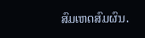ສົມເຫດສົມຜົນ.